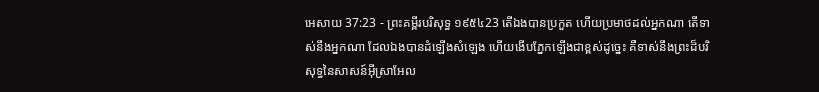អេសាយ 37:23 - ព្រះគម្ពីរបរិសុទ្ធ ១៩៥៤23 តើឯងបានប្រកួត ហើយប្រមាថដល់អ្នកណា តើទាស់នឹងអ្នកណា ដែលឯងបានដំឡើងសំឡេង ហើយងើបភ្នែកឡើងជាខ្ពស់ដូច្នេះ គឺទាស់នឹងព្រះដ៏បរិសុទ្ធនៃសាសន៍អ៊ីស្រាអែល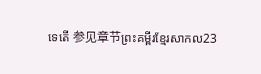ទេតើ 参见章节ព្រះគម្ពីរខ្មែរសាកល23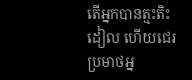តើអ្នកបានត្មះតិះដៀល ហើយជេរប្រមាថអ្ន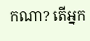កណា? តើអ្នក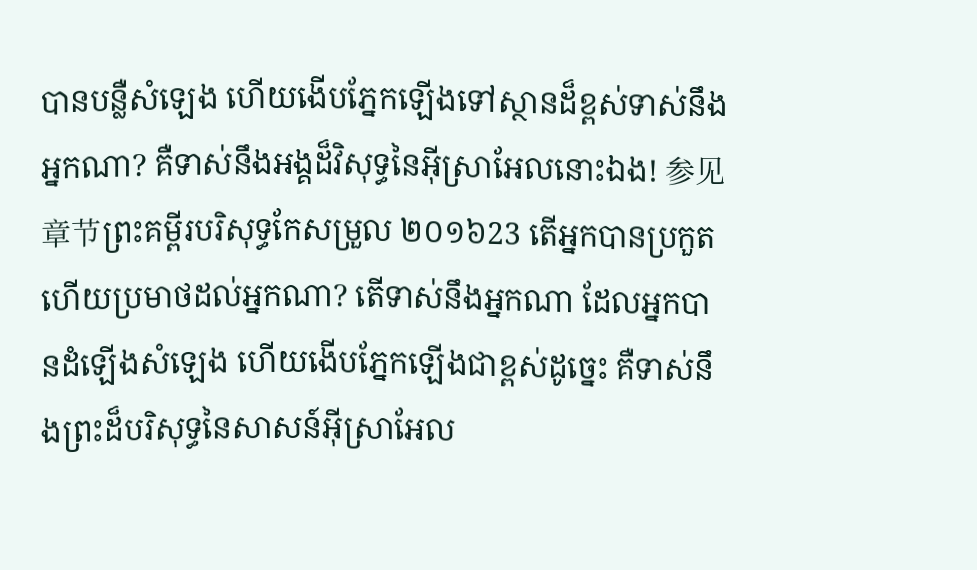បានបន្លឺសំឡេង ហើយងើបភ្នែកឡើងទៅស្ថានដ៏ខ្ពស់ទាស់នឹងអ្នកណា? គឺទាស់នឹងអង្គដ៏វិសុទ្ធនៃអ៊ីស្រាអែលនោះឯង! 参见章节ព្រះគម្ពីរបរិសុទ្ធកែសម្រួល ២០១៦23 តើអ្នកបានប្រកួត ហើយប្រមាថដល់អ្នកណា? តើទាស់នឹងអ្នកណា ដែលអ្នកបានដំឡើងសំឡេង ហើយងើបភ្នែកឡើងជាខ្ពស់ដូច្នេះ គឺទាស់នឹងព្រះដ៏បរិសុទ្ធនៃសាសន៍អ៊ីស្រាអែល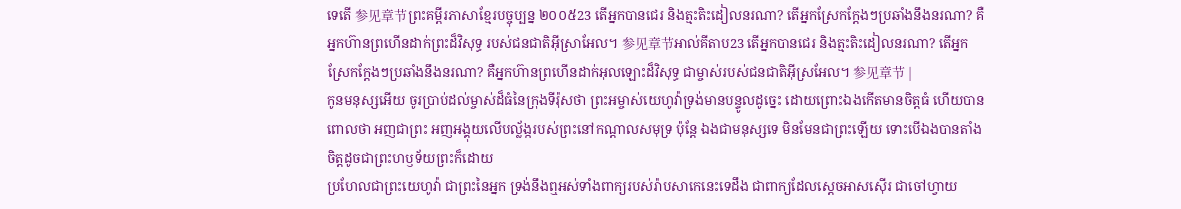ទេតើ 参见章节ព្រះគម្ពីរភាសាខ្មែរបច្ចុប្បន្ន ២០០៥23 តើអ្នកបានជេរ និងត្មះតិះដៀលនរណា? តើអ្នកស្រែកក្ដែងៗប្រឆាំងនឹងនរណា? គឺអ្នកហ៊ានព្រហើនដាក់ព្រះដ៏វិសុទ្ធ របស់ជនជាតិអ៊ីស្រាអែល។ 参见章节អាល់គីតាប23 តើអ្នកបានជេរ និងត្មះតិះដៀលនរណា? តើអ្នកស្រែកក្ដែងៗប្រឆាំងនឹងនរណា? គឺអ្នកហ៊ានព្រហើនដាក់អុលឡោះដ៏វិសុទ្ធ ជាម្ចាស់របស់ជនជាតិអ៊ីស្រអែល។ 参见章节 |
កូនមនុស្សអើយ ចូរប្រាប់ដល់ម្ចាស់ដ៏ធំនៃក្រុងទីរ៉ុសថា ព្រះអម្ចាស់យេហូវ៉ាទ្រង់មានបន្ទូលដូច្នេះ ដោយព្រោះឯងកើតមានចិត្តធំ ហើយបានពោលថា អញជាព្រះ អញអង្គុយលើបល្ល័ង្ករបស់ព្រះនៅកណ្តាលសមុទ្រ ប៉ុន្តែ ឯងជាមនុស្សទេ មិនមែនជាព្រះឡើយ ទោះបើឯងបានតាំងចិត្តដូចជាព្រះហឫទ័យព្រះក៏ដោយ
ប្រហែលជាព្រះយេហូវ៉ា ជាព្រះនៃអ្នក ទ្រង់នឹងឮអស់ទាំងពាក្យរបស់រ៉ាបសាកេនេះទេដឹង ជាពាក្យដែលស្តេចអាសស៊ើរ ជាចៅហ្វាយ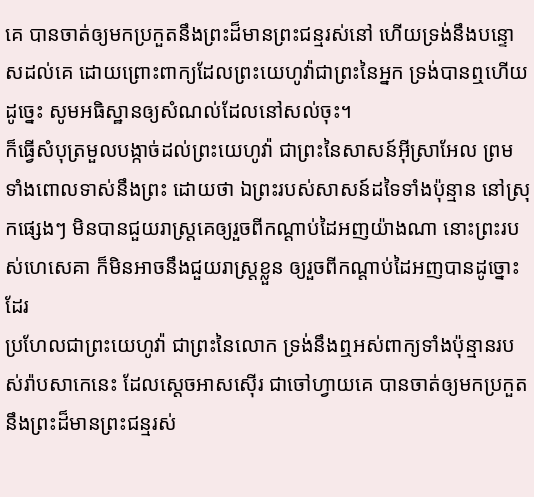គេ បានចាត់ឲ្យមកប្រកួតនឹងព្រះដ៏មានព្រះជន្មរស់នៅ ហើយទ្រង់នឹងបន្ទោសដល់គេ ដោយព្រោះពាក្យដែលព្រះយេហូវ៉ាជាព្រះនៃអ្នក ទ្រង់បានឮហើយ ដូច្នេះ សូមអធិស្ឋានឲ្យសំណល់ដែលនៅសល់ចុះ។
ក៏ធ្វើសំបុត្រមួលបង្កាច់ដល់ព្រះយេហូវ៉ា ជាព្រះនៃសាសន៍អ៊ីស្រាអែល ព្រមទាំងពោលទាស់នឹងព្រះ ដោយថា ឯព្រះរបស់សាសន៍ដទៃទាំងប៉ុន្មាន នៅស្រុកផ្សេងៗ មិនបានជួយរាស្ត្រគេឲ្យរួចពីកណ្តាប់ដៃអញយ៉ាងណា នោះព្រះរបស់ហេសេគា ក៏មិនអាចនឹងជួយរាស្ត្រខ្លួន ឲ្យរួចពីកណ្តាប់ដៃអញបានដូច្នោះដែរ
ប្រហែលជាព្រះយេហូវ៉ា ជាព្រះនៃលោក ទ្រង់នឹងឮអស់ពាក្យទាំងប៉ុន្មានរបស់រ៉ាបសាកេនេះ ដែលស្តេចអាសស៊ើរ ជាចៅហ្វាយគេ បានចាត់ឲ្យមកប្រកួតនឹងព្រះដ៏មានព្រះជន្មរស់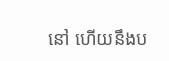នៅ ហើយនឹងប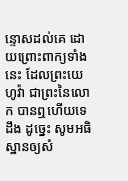ន្ទោសដល់គេ ដោយព្រោះពាក្យទាំងនេះ ដែលព្រះយេហូវ៉ា ជាព្រះនៃលោក បានឮហើយទេដឹង ដូច្នេះ សូមអធិស្ឋានឲ្យសំ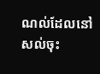ណល់ដែលនៅសល់ចុះ